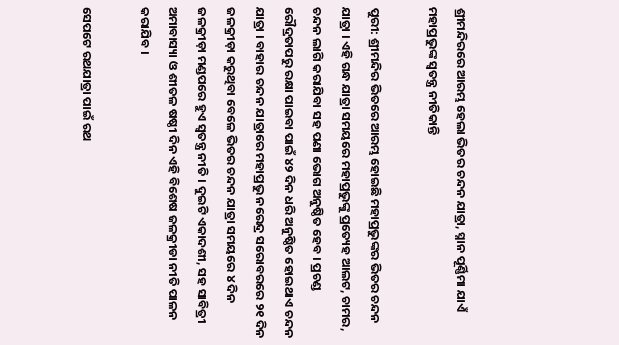ଶ୍ରୀମନ୍ଦିରରେ ଆରମ୍ଭ ହେଲା ଭିତର ଚନ୍ଦନ ଯାତ୍ରା, ସ୍ନାନ ପୂର୍ଣ୍ଣିମା ଯାଏଁ ମହାପ୍ରଭୁଙ୍କ ସ୍ବତନ୍ତ୍ର ନୀତିକାନ୍ତି

ପୁରୀ: ଶ୍ରୀମନ୍ଦିର ଭିତରେ ଆରମ୍ଭ ହୋଇଛି ମହାପ୍ରଭୁଙ୍କର ଭିତର ଚନ୍ଦନ ଯାତ୍ରା । ଏହି ଗନ୍ଧ ଯାତ୍ରା ସମୟରେ ମହାପ୍ରଭୁଙ୍କୁ ପ୍ରତ୍ୟେହ ଆଲଟ, ଚାମର, ଚନ୍ଦନ ଲାଗି କରାଯିବା ସହ ପଣା ଭୋଗ ଅନୁଷ୍ଠିତ ହେବ । ପ୍ରଚଣ୍ଡ ରୌଦ୍ରତାପରୁ ରକ୍ଷା ପାଇବା ପାଇଁ ୪୨ ଦିନ ଧରି ଅନୁଷ୍ଠିତ ହୋଇଥାଏ ଚନ୍ଦନ ଯାତ୍ରା । ବାହାର ଚନ୍ଦନ ଯାତ୍ରାରେ ମହାପ୍ରଭୁ ନରେନ୍ଦ୍ର ସରୋବରରେ ୨୧ ଦିନ ଜଳକ୍ରୀଡ଼ା କରୁଥିବା ବେଳେ ଭିତର ଚନ୍ଦନ ଯାତ୍ରା ସମୟରେ ୪ ଦିନ ଜଳକ୍ରୀଡ଼ା ମଣ୍ଡପରେ ହୁଏ ସ୍ବତନ୍ତ୍ର ନୀତି । ଦୁଇଟି ଏକାଦଶୀ, ସହ ସାବିତ୍ରୀ ଅମାବାସ୍ୟା ଓ ଶୀତଳ ଷଷ୍ଠୀ ଦିନ ଏହି ବିଶେଷ ଜଳକ୍ରୀଡା ନୀତି ପାଳନ କରାଯିବ ।

ସେପଟେ ରଥଯାତ୍ରା ପାଇଁ ରଥ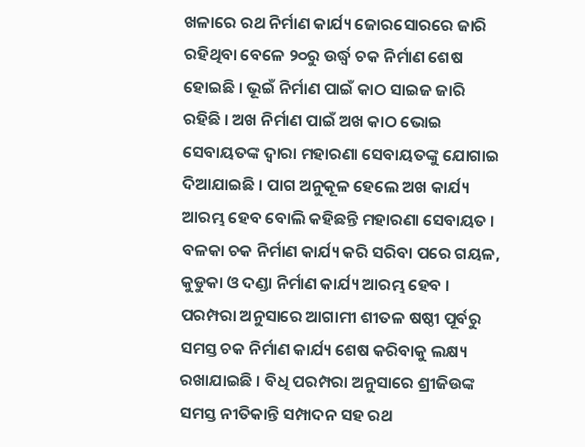ଖଳାରେ ରଥ ନିର୍ମାଣ କାର୍ଯ୍ୟ ଜୋରସୋରରେ ଜାରି ରହିଥିବା ବେଳେ ୨୦ରୁ ଉର୍ଦ୍ଧ୍ୱ ଚକ ନିର୍ମାଣ ଶେଷ ହୋଇଛି । ଭୂଇଁ ନିର୍ମାଣ ପାଇଁ କାଠ ସାଇଜ ଜାରି ରହିଛି । ଅଖ ନିର୍ମାଣ ପାଇଁ ଅଖ କାଠ ଭୋଇ ସେବାୟତଙ୍କ ଦ୍ୱାରା ମହାରଣା ସେବାୟତଙ୍କୁ ଯୋଗାଇ ଦିଆଯାଇଛି । ପାଗ ଅନୁକୂଳ ହେଲେ ଅଖ କାର୍ଯ୍ୟ ଆରମ୍ଭ ହେବ ବୋଲି କହିଛନ୍ତି ମହାରଣା ସେବାୟତ । ବଳକା ଚକ ନିର୍ମାଣ କାର୍ଯ୍ୟ କରି ସରିବା ପରେ ଗୟଳ, କୁଡୁକା ଓ ଦଣ୍ଡା ନିର୍ମାଣ କାର୍ଯ୍ୟ ଆରମ୍ଭ ହେବ । ପରମ୍ପରା ଅନୁସାରେ ଆଗାମୀ ଶୀତଳ ଷଷ୍ଠୀ ପୂର୍ବରୁ ସମସ୍ତ ଚକ ନିର୍ମାଣ କାର୍ଯ୍ୟ ଶେଷ କରିବାକୁ ଲକ୍ଷ୍ୟ ରଖାଯାଇଛି । ବିଧି ପରମ୍ପରା ଅନୁସାରେ ଶ୍ରୀଜିଉଙ୍କ ସମସ୍ତ ନୀତିକାନ୍ତି ସମ୍ପାଦନ ସହ ରଥ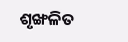ଶୃଙ୍ଖଳିତ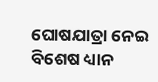ଘୋଷଯାତ୍ରା ନେଇ ବିଶେଷ ଧ୍ୟାନ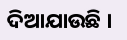ଦିଆଯାଉଛି ।